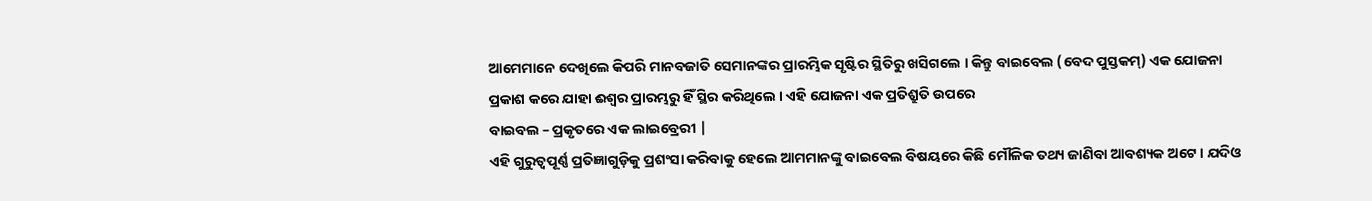ଆମେମାନେ ଦେଖିଲେ କିପରି ମାନବଜାତି ସେମାନଙ୍କର ପ୍ରାରମ୍ଭିକ ସୃଷ୍ଟିର ସ୍ଥିତିରୁ ଖସିଗଲେ । କିନ୍ତୁ ବାଇବେଲ (ବେଦ ପୁସ୍ତକମ୍) ଏକ ଯୋଜନା ପ୍ରକାଶ କରେ ଯାହା ଈଶ୍ଵର ପ୍ରାରମ୍ଭରୁ ହିଁ ସ୍ଥିର କରିଥିଲେ । ଏହି ଯୋଜନା ଏକ ପ୍ରତିଶ୍ରୁତି ଉପରେ
ବାଇବଲ – ପ୍ରକୃତରେ ଏକ ଲାଇବ୍ରେରୀ |
ଏହି ଗୁରୁତ୍ୱପୂର୍ଣ୍ଣ ପ୍ରତିଜ୍ଞାଗୁଡ଼ିକୁ ପ୍ରଶଂସା କରିବାକୁ ହେଲେ ଆମମାନଙ୍କୁ ବାଇବେଲ ବିଷୟରେ କିଛି ମୌଳିକ ତଥ୍ୟ ଜାଣିବା ଆବଶ୍ୟକ ଅଟେ । ଯଦିଓ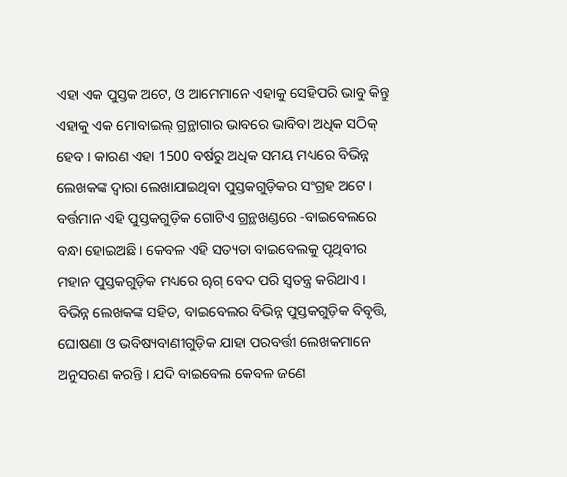ଏହା ଏକ ପୁସ୍ତକ ଅଟେ, ଓ ଆମେମାନେ ଏହାକୁ ସେହିପରି ଭାବୁ କିନ୍ତୁ ଏହାକୁ ଏକ ମୋବାଇଲ୍ ଗ୍ରନ୍ଥାଗାର ଭାବରେ ଭାବିବା ଅଧିକ ସଠିକ୍ ହେବ । କାରଣ ଏହା 1500 ବର୍ଷରୁ ଅଧିକ ସମୟ ମଧ୍ୟରେ ବିଭିନ୍ନ ଲେଖକଙ୍କ ଦ୍ୱାରା ଲେଖାଯାଇଥିବା ପୁସ୍ତକଗୁଡ଼ିକର ସଂଗ୍ରହ ଅଟେ । ବର୍ତ୍ତମାନ ଏହି ପୁସ୍ତକଗୁଡ଼ିକ ଗୋଟିଏ ଗ୍ରନ୍ଥଖଣ୍ଡରେ -ବାଇବେଲରେ ବନ୍ଧା ହୋଇଅଛି। କେବଳ ଏହି ସତ୍ୟତା ବାଇବେଲକୁ ପୃଥିବୀର ମହାନ ପୁସ୍ତକଗୁଡ଼ିକ ମଧ୍ୟରେ ୠଗ୍ ବେଦ ପରି ସ୍ୱତନ୍ତ୍ର କରିଥାଏ । ବିଭିନ୍ନ ଲେଖକଙ୍କ ସହିତ, ବାଇବେଲର ବିଭିନ୍ନ ପୁସ୍ତକଗୁଡ଼ିକ ବିବୃତ୍ତି, ଘୋଷଣା ଓ ଭବିଷ୍ୟବାଣୀଗୁଡ଼ିକ ଯାହା ପରବର୍ତ୍ତୀ ଲେଖକମାନେ ଅନୁସରଣ କରନ୍ତି । ଯଦି ବାଇବେଲ କେବଳ ଜଣେ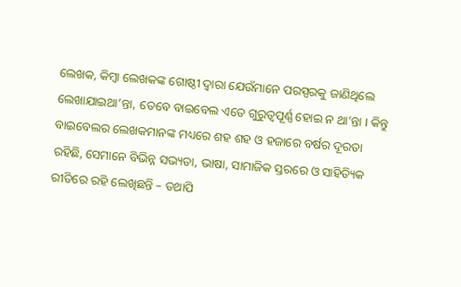ଲେଖକ, କିମ୍ବା ଲେଖକଙ୍କ ଗୋଷ୍ଠୀ ଦ୍ୱାରା ଯେଉଁମାନେ ପରସ୍ପରକୁ ଜାଣିଥିଲେ ଲେଖାଯାଇଥା’ନ୍ତା, ତେବେ ବାଇବେଲ ଏତେ ଗୁରୁତ୍ୱପୂର୍ଣ୍ଣ ହୋଇ ନ ଥା’ନ୍ତା । କିନ୍ତୁ ବାଇବେଲର ଲେଖକମାନଙ୍କ ମଧ୍ୟରେ ଶହ ଶହ ଓ ହଜାରେ ବର୍ଷର ଦୂରତା ରହିଛି, ସେମାନେ ବିଭିନ୍ନ ସଭ୍ୟତା, ଭାଷା, ସାମାଜିକ ସ୍ତରରେ ଓ ସାହିତ୍ୟିକ ରୀତିରେ ରହି ଲେଖିଛନ୍ତି – ତଥାପି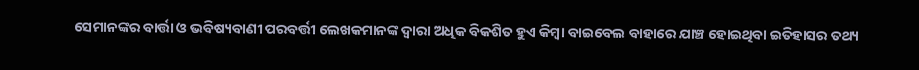ସେମାନଙ୍କର ବାର୍ତ୍ତା ଓ ଭବିଷ୍ୟବାଣୀ ପରବର୍ତ୍ତୀ ଲେଖକମାନଙ୍କ ଦ୍ଵାରା ଅଧିକ ବିକଶିତ ହୁଏ କିମ୍ବା ବାଇବେଲ ବାହାରେ ଯାଞ୍ଚ ହୋଇଥିବା ଇତିହାସର ତଥ୍ୟ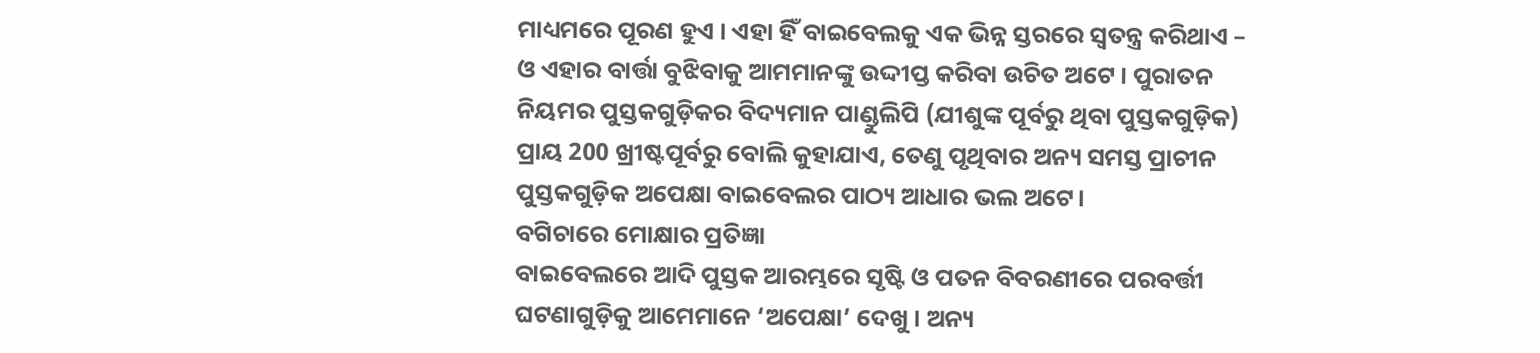ମାଧ୍ୟମରେ ପୂରଣ ହୁଏ । ଏହା ହିଁ ବାଇବେଲକୁ ଏକ ଭିନ୍ନ ସ୍ତରରେ ସ୍ୱତନ୍ତ୍ର କରିଥାଏ – ଓ ଏହାର ବାର୍ତ୍ତା ବୁଝିବାକୁ ଆମମାନଙ୍କୁ ଉଦ୍ଦୀପ୍ତ କରିବା ଉଚିତ ଅଟେ । ପୁରାତନ ନିୟମର ପୁସ୍ତକଗୁଡ଼ିକର ବିଦ୍ୟମାନ ପାଣ୍ଡୁଲିପି (ଯୀଶୁଙ୍କ ପୂର୍ବରୁ ଥିବା ପୁସ୍ତକଗୁଡ଼ିକ) ପ୍ରାୟ 200 ଖ୍ରୀଷ୍ଟପୂର୍ବରୁ ବୋଲି କୁହାଯାଏ, ତେଣୁ ପୃଥିବାର ଅନ୍ୟ ସମସ୍ତ ପ୍ରାଚୀନ ପୁସ୍ତକଗୁଡ଼ିକ ଅପେକ୍ଷା ବାଇବେଲର ପାଠ୍ୟ ଆଧାର ଭଲ ଅଟେ।
ବଗିଚାରେ ମୋକ୍ଷାର ପ୍ରତିଜ୍ଞା
ବାଇବେଲରେ ଆଦି ପୁସ୍ତକ ଆରମ୍ଭରେ ସୃଷ୍ଟି ଓ ପତନ ବିବରଣୀରେ ପରବର୍ତ୍ତୀ ଘଟଣାଗୁଡ଼ିକୁ ଆମେମାନେ ‘ଅପେକ୍ଷା’ ଦେଖୁ । ଅନ୍ୟ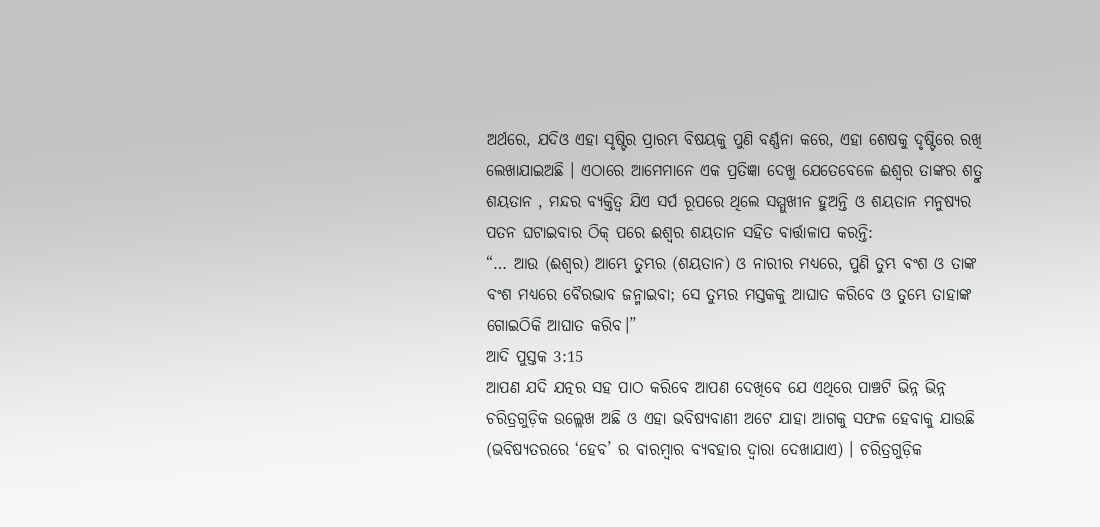ଅର୍ଥରେ, ଯଦିଓ ଏହା ସୃଷ୍ଟିର ପ୍ରାରମ୍ଭ ବିଷୟକୁ ପୁଣି ବର୍ଣ୍ଣନା କରେ, ଏହା ଶେଷକୁ ଦୃଷ୍ଟିରେ ରଖି ଲେଖାଯାଇଅଛି । ଏଠାରେ ଆମେମାନେ ଏକ ପ୍ରତିଜ୍ଞା ଦେଖୁ ଯେତେବେଳେ ଈଶ୍ଵର ତାଙ୍କର ଶତ୍ରୁ ଶୟତାନ , ମନ୍ଦର ବ୍ୟକ୍ତିତ୍ୱ ଯିଏ ସର୍ପ ରୂପରେ ଥିଲେ ସମ୍ମୁଖୀନ ହୁଅନ୍ତି ଓ ଶୟତାନ ମନୁଷ୍ୟର ପତନ ଘଟାଇବାର ଠିକ୍ ପରେ ଈଶ୍ଵର ଶୟତାନ ସହିତ ବାର୍ତ୍ତାଳାପ କରନ୍ତି:
“… ଆଉ (ଈଶ୍ଵର) ଆମ୍ଭେ ତୁମ୍ଭର (ଶୟତାନ) ଓ ନାରୀର ମଧ୍ୟରେ, ପୁଣି ତୁମ୍ଭ ବଂଶ ଓ ତାଙ୍କ ବଂଶ ମଧ୍ୟରେ ବୈରଭାବ ଜନ୍ମାଇବା; ସେ ତୁମ୍ଭର ମସ୍ତକକୁ ଆଘାତ କରିବେ ଓ ତୁମ୍ଭେ ତାହାଙ୍କ ଗୋଇଠିକି ଆଘାତ କରିବ।”
ଆଦି ପୁସ୍ତକ 3:15
ଆପଣ ଯଦି ଯତ୍ନର ସହ ପାଠ କରିବେ ଆପଣ ଦେଖିବେ ଯେ ଏଥିରେ ପାଞ୍ଚଟି ଭିନ୍ନ ଭିନ୍ନ ଚରିତ୍ରଗୁଡ଼ିକ ଉଲ୍ଲେଖ ଅଛି ଓ ଏହା ଭବିଷ୍ୟବାଣୀ ଅଟେ ଯାହା ଆଗକୁ ସଫଳ ହେବାକୁ ଯାଉଛି (ଭବିଷ୍ୟତରରେ ‘ହେବ’ ର ବାରମ୍ବାର ବ୍ୟବହାର ଦ୍ୱାରା ଦେଖାଯାଏ) । ଚରିତ୍ରଗୁଡ଼ିକ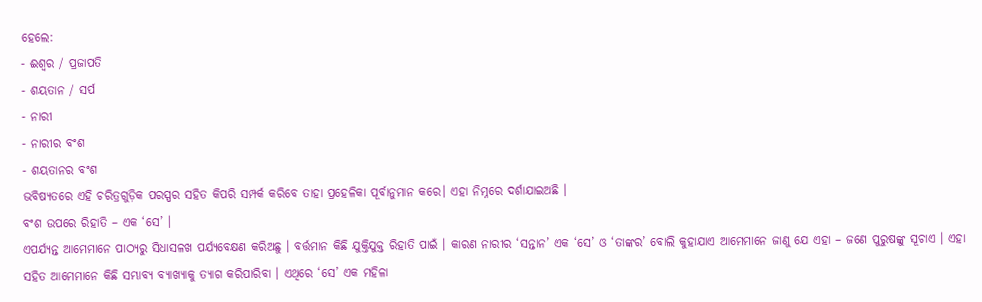ହେଲେ:
- ଈଶ୍ଵର / ପ୍ରଜାପତି
- ଶୟତାନ / ସର୍ପ
- ନାରୀ
- ନାରୀର ବଂଶ
- ଶୟତାନର ବଂଶ
ଭବିଷ୍ୟତରେ ଏହି ଚରିତ୍ରଗୁଡ଼ିକ ପରସ୍ପର ସହିତ କିପରି ସମ୍ପର୍କ କରିବେ ତାହା ପ୍ରହେଳିକା ପୂର୍ବାନୁମାନ କରେ। ଏହା ନିମ୍ନରେ ଦର୍ଶାଯାଇଅଛି ।
ବଂଶ ଉପରେ ରିହାତି – ଏକ ‘ସେ’ ।
ଏପର୍ଯ୍ୟନ୍ତ ଆମେମାନେ ପାଠ୍ୟରୁ ସିଧାସଳଖ ପର୍ଯ୍ୟବେକ୍ଷଣ କରିଅଛୁ । ବର୍ତ୍ତମାନ କିଛି ଯୁକ୍ତିଯୁକ୍ତ ରିହାତି ପାଇଁ । କାରଣ ନାରୀର ‘ସନ୍ତାନ’ ଏକ ‘ସେ’ ଓ ‘ତାଙ୍କର’ ବୋଲି କୁହାଯାଏ ଆମେମାନେ ଜାଣୁ ଯେ ଏହା – ଜଣେ ପୁରୁଷଙ୍କୁ ସୂଚାଏ । ଏହା ସହିତ ଆମେମାନେ କିଛି ସମ୍ଭାବ୍ୟ ବ୍ୟାଖ୍ୟାକୁ ତ୍ୟାଗ କରିପାରିବା । ଏଥିରେ ‘ସେ’ ଏକ ମହିଳା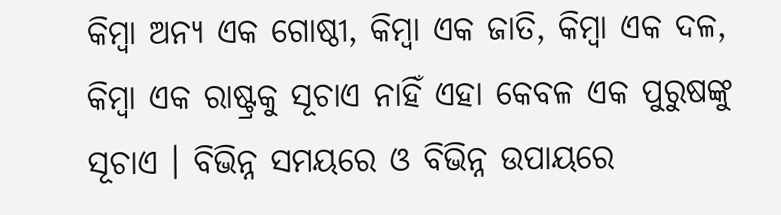କିମ୍ବା ଅନ୍ୟ ଏକ ଗୋଷ୍ଠୀ, କିମ୍ବା ଏକ ଜାତି, କିମ୍ବା ଏକ ଦଳ, କିମ୍ବା ଏକ ରାଷ୍ଟ୍ରକୁ ସୂଚାଏ ନାହିଁ ଏହା କେବଳ ଏକ ପୁରୁଷଙ୍କୁ ସୂଚାଏ । ବିଭିନ୍ନ ସମୟରେ ଓ ବିଭିନ୍ନ ଉପାୟରେ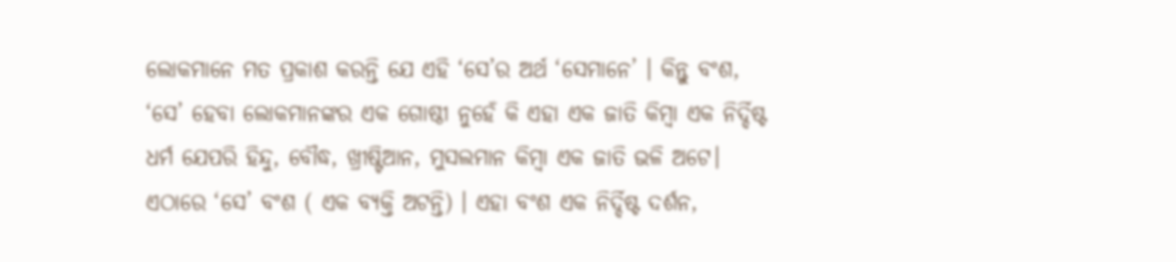ଲୋକମାନେ ମତ ପ୍ରକାଶ କରନ୍ତି ଯେ ଏହି ‘ସେ’ର ଅର୍ଥ ‘ସେମାନେ’ । କିନ୍ତୁ ବଂଶ, ‘ସେ’ ହେବା ଲୋକମାନଙ୍କର ଏକ ଗୋଷ୍ଠୀ ନୁହେଁ କି ଏହା ଏକ ଜାତି କିମ୍ବା ଏକ ନିର୍ଦ୍ଦିଷ୍ଟ ଧର୍ମ ଯେପରି ହିନ୍ଦୁ, ବୌଦ୍ଧ, ଖ୍ରୀଷ୍ଟିଆନ, ମୁସଲମାନ କିମ୍ବା ଏକ ଜାତି ଭଳି ଅଟେ। ଏଠାରେ ‘ସେ’ ବଂଶ ( ଏକ ବ୍ୟକ୍ତି ଅଟନ୍ତି) । ଏହା ବଂଶ ଏକ ନିର୍ଦ୍ଦିଷ୍ଟ ଦର୍ଶନ,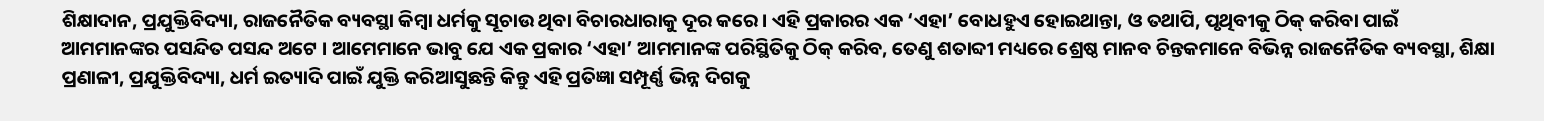ଶିକ୍ଷାଦାନ, ପ୍ରଯୁକ୍ତିବିଦ୍ୟା, ରାଜନୈତିକ ବ୍ୟବସ୍ଥା କିମ୍ବା ଧର୍ମକୁ ସୂଚାଉ ଥିବା ବିଚାରଧାରାକୁ ଦୂର କରେ । ଏହି ପ୍ରକାରର ଏକ ‘ଏହା’ ବୋଧହୁଏ ହୋଇଥାନ୍ତା, ଓ ତଥାପି, ପୃଥିବୀକୁ ଠିକ୍ କରିବା ପାଇଁ ଆମମାନଙ୍କର ପସନ୍ଦିତ ପସନ୍ଦ ଅଟେ । ଆମେମାନେ ଭାବୁ ଯେ ଏକ ପ୍ରକାର ‘ଏହା’ ଆମମାନଙ୍କ ପରିସ୍ଥିତିକୁ ଠିକ୍ କରିବ, ତେଣୁ ଶତାବ୍ଦୀ ମଧ୍ୟରେ ଶ୍ରେଷ୍ଠ ମାନବ ଚିନ୍ତକମାନେ ବିଭିନ୍ନ ରାଜନୈତିକ ବ୍ୟବସ୍ଥା, ଶିକ୍ଷା ପ୍ରଣାଳୀ, ପ୍ରଯୁକ୍ତିବିଦ୍ୟା, ଧର୍ମ ଇତ୍ୟାଦି ପାଇଁ ଯୁକ୍ତି କରିଆସୁଛନ୍ତି କିନ୍ତୁ ଏହି ପ୍ରତିଜ୍ଞା ସମ୍ପୂର୍ଣ୍ଣ ଭିନ୍ନ ଦିଗକୁ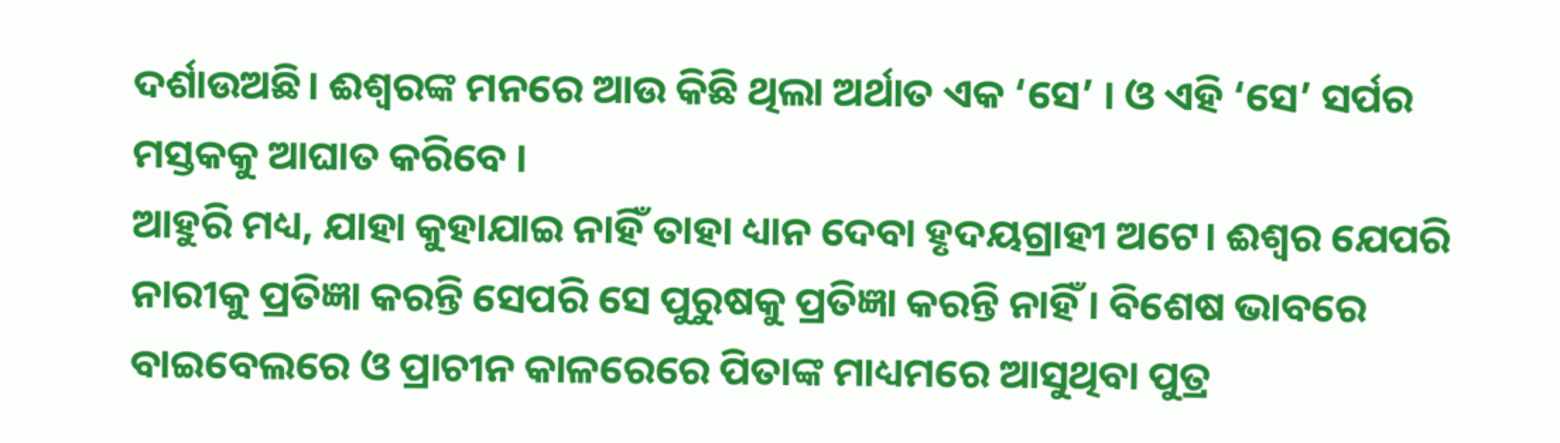ଦର୍ଶାଉଅଛି। ଈଶ୍ଵରଙ୍କ ମନରେ ଆଉ କିଛି ଥିଲା ଅର୍ଥାତ ଏକ ‘ସେ’ । ଓ ଏହି ‘ସେ’ ସର୍ପର ମସ୍ତକକୁ ଆଘାତ କରିବେ ।
ଆହୁରି ମଧ୍ୟ, ଯାହା କୁହାଯାଇ ନାହିଁ ତାହା ଧ୍ୟାନ ଦେବା ହୃଦୟଗ୍ରାହୀ ଅଟେ। ଈଶ୍ଵର ଯେପରି ନାରୀକୁ ପ୍ରତିଜ୍ଞା କରନ୍ତି ସେପରି ସେ ପୁରୁଷକୁ ପ୍ରତିଜ୍ଞା କରନ୍ତି ନାହିଁ । ବିଶେଷ ଭାବରେ ବାଇବେଲରେ ଓ ପ୍ରାଚୀନ କାଳରେରେ ପିତାଙ୍କ ମାଧ୍ୟମରେ ଆସୁଥିବା ପୁତ୍ର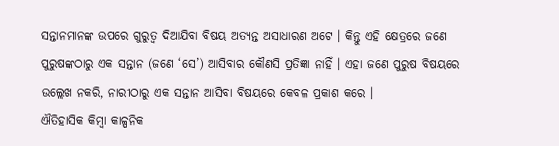ସନ୍ତାନମାନଙ୍କ ଉପରେ ଗୁରୁତ୍ୱ ଦିଆଯିବା ବିଷୟ ଅତ୍ୟନ୍ତ ଅସାଧାରଣ ଅଟେ । କିନ୍ତୁ ଏହି କ୍ଷେତ୍ରରେ ଜଣେ ପୁରୁଷଙ୍କଠାରୁ ଏକ ସନ୍ତାନ (ଜଣେ ‘ସେ’) ଆସିବାର କୌଣସି ପ୍ରତିଜ୍ଞା ନାହିଁ । ଏହା ଜଣେ ପୁରୁଷ ବିଷୟରେ ଉଲ୍ଲେଖ ନକରି, ନାରୀଠାରୁ ଏକ ସନ୍ତାନ ଆସିବା ବିଷୟରେ କେବଳ ପ୍ରକାଶ କରେ ।
ଐତିହାସିକ କିମ୍ବା କାଳ୍ପନିକ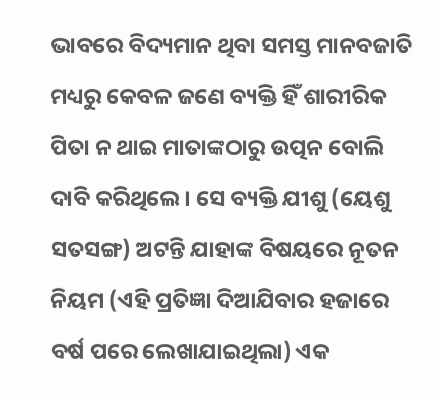ଭାବରେ ବିଦ୍ୟମାନ ଥିବା ସମସ୍ତ ମାନବଜାତି ମଧ୍ୟରୁ କେବଳ ଜଣେ ବ୍ୟକ୍ତି ହିଁ ଶାରୀରିକ ପିତା ନ ଥାଇ ମାତାଙ୍କଠାରୁ ଉତ୍ପନ ବୋଲି ଦାବି କରିଥିଲେ । ସେ ବ୍ୟକ୍ତି ଯୀଶୁ (ୟେଶୁ ସତସଙ୍ଗ) ଅଟନ୍ତି ଯାହାଙ୍କ ବିଷୟରେ ନୂତନ ନିୟମ (ଏହି ପ୍ରତିଜ୍ଞା ଦିଆଯିବାର ହଜାରେ ବର୍ଷ ପରେ ଲେଖାଯାଇଥିଲା) ଏକ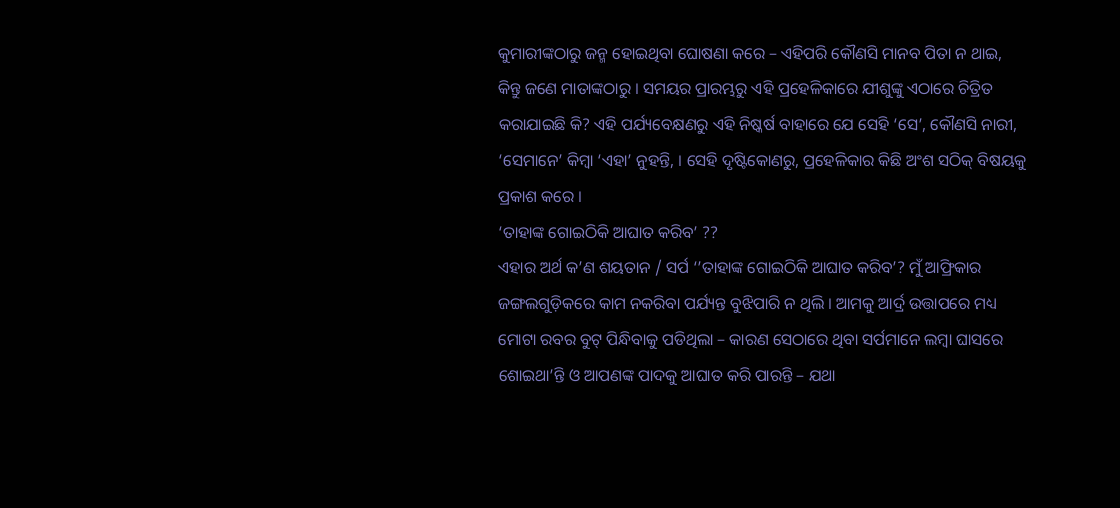କୁମାରୀଙ୍କଠାରୁ ଜନ୍ମ ହୋଇଥିବା ଘୋଷଣା କରେ – ଏହିପରି କୌଣସି ମାନବ ପିତା ନ ଥାଇ, କିନ୍ତୁ ଜଣେ ମାତାଙ୍କଠାରୁ । ସମୟର ପ୍ରାରମ୍ଭରୁ ଏହି ପ୍ରହେଳିକାରେ ଯୀଶୁଙ୍କୁ ଏଠାରେ ଚିତ୍ରିତ କରାଯାଇଛି କି? ଏହି ପର୍ଯ୍ୟବେକ୍ଷଣରୁ ଏହି ନିଷ୍କର୍ଷ ବାହାରେ ଯେ ସେହି ‘ସେ’, କୌଣସି ନାରୀ, ‘ସେମାନେ’ କିମ୍ବା ‘ଏହା’ ନୁହନ୍ତି, । ସେହି ଦୃଷ୍ଟିକୋଣରୁ, ପ୍ରହେଳିକାର କିଛି ଅଂଶ ସଠିକ୍ ବିଷୟକୁ ପ୍ରକାଶ କରେ ।
‘ତାହାଙ୍କ ଗୋଇଠିକି ଆଘାତ କରିବ’ ??
ଏହାର ଅର୍ଥ କ’ଣ ଶୟତାନ / ସର୍ପ ‘’ତାହାଙ୍କ ଗୋଇଠିକି ଆଘାତ କରିବ’? ମୁଁ ଆଫ୍ରିକାର ଜଙ୍ଗଲଗୁଡ଼ିକରେ କାମ ନକରିବା ପର୍ଯ୍ୟନ୍ତ ବୁଝିପାରି ନ ଥିଲି । ଆମକୁ ଆର୍ଦ୍ର ଉତ୍ତାପରେ ମଧ୍ୟ ମୋଟା ରବର ବୁଟ୍ ପିନ୍ଧିବାକୁ ପଡିଥିଲା – କାରଣ ସେଠାରେ ଥିବା ସର୍ପମାନେ ଲମ୍ବା ଘାସରେ ଶୋଇଥା’ନ୍ତି ଓ ଆପଣଙ୍କ ପାଦକୁ ଆଘାତ କରି ପାରନ୍ତି – ଯଥା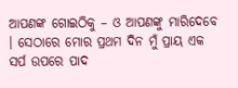ଆପଣଙ୍କ ଗୋଇଠିକୁ – ଓ ଆପଣଙ୍କୁ ମାରିଦେବେ । ସେଠାରେ ମୋର ପ୍ରଥମ ଦିନ ମୁଁ ପ୍ରାୟ ଏକ ସର୍ପ ଉପରେ ପାଦ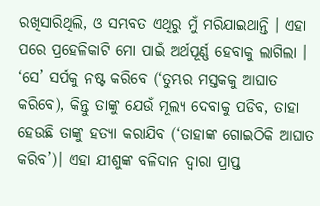ରଖିସାରିଥିଲି, ଓ ସମ୍ଭବତ ଏଥିରୁ ମୁଁ ମରିଯାଇଥାନ୍ତି । ଏହା ପରେ ପ୍ରହେଳିକାଟି ମୋ ପାଇଁ ଅର୍ଥପୂର୍ଣ୍ଣ ହେବାକୁ ଲାଗିଲା । ‘ସେ’ ସର୍ପକୁ ନଷ୍ଟ କରିବେ (‘ତୁମ୍ଭର ମସ୍ତକକୁ ଆଘାତ କରିବେ), କିନ୍ତୁ ତାଙ୍କୁ ଯେଉଁ ମୂଲ୍ୟ ଦେବାକୁ ପଡିବ, ତାହା ହେଉଛି ତାଙ୍କୁ ହତ୍ୟା କରାଯିବ (‘ତାହାଙ୍କ ଗୋଇଠିକି ଆଘାତ କରିବ’)। ଏହା ଯୀଶୁଙ୍କ ବଳିଦାନ ଦ୍ୱାରା ପ୍ରାପ୍ତ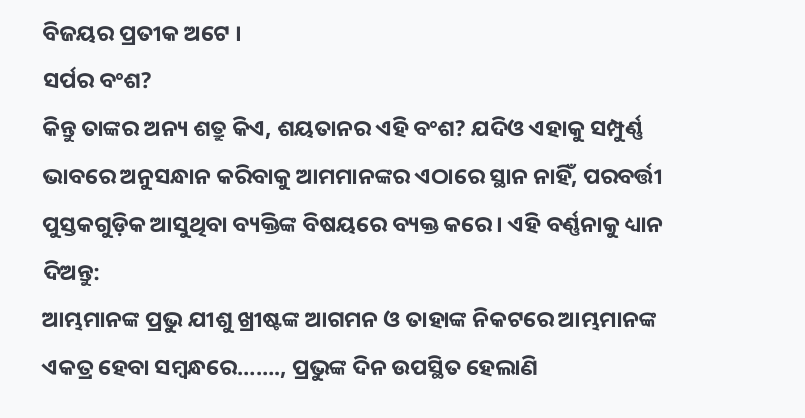ବିଜୟର ପ୍ରତୀକ ଅଟେ ।
ସର୍ପର ବଂଶ?
କିନ୍ତୁ ତାଙ୍କର ଅନ୍ୟ ଶତ୍ରୁ କିଏ, ଶୟତାନର ଏହି ବଂଶ? ଯଦିଓ ଏହାକୁ ସମ୍ପୁର୍ଣ୍ଣ ଭାବରେ ଅନୁସନ୍ଧାନ କରିବାକୁ ଆମମାନଙ୍କର ଏଠାରେ ସ୍ଥାନ ନାହିଁ, ପରବର୍ତ୍ତୀ ପୁସ୍ତକଗୁଡ଼ିକ ଆସୁଥିବା ବ୍ୟକ୍ତିଙ୍କ ବିଷୟରେ ବ୍ୟକ୍ତ କରେ । ଏହି ବର୍ଣ୍ଣନାକୁ ଧ୍ୟାନ ଦିଅନ୍ତୁ:
ଆମ୍ଭମାନଙ୍କ ପ୍ରଭୁ ଯୀଶୁ ଖ୍ରୀଷ୍ଟଙ୍କ ଆଗମନ ଓ ତାହାଙ୍କ ନିକଟରେ ଆମ୍ଭମାନଙ୍କ ଏକତ୍ର ହେବା ସମ୍ଵନ୍ଧରେ……., ପ୍ରଭୁଙ୍କ ଦିନ ଉପସ୍ଥିତ ହେଲାଣି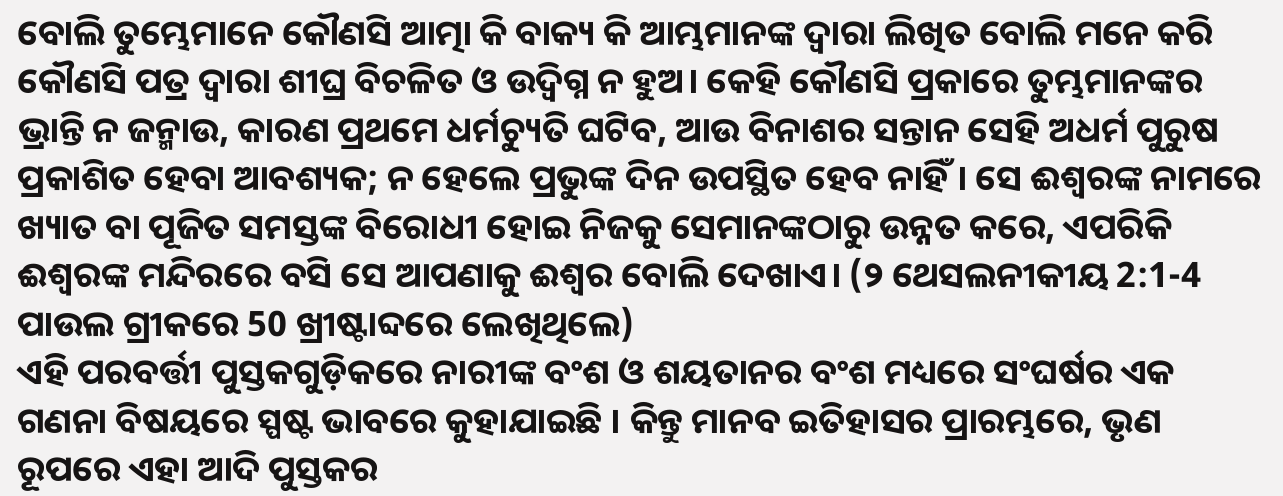ବୋଲି ତୁମ୍ଭେମାନେ କୌଣସି ଆତ୍ମା କି ବାକ୍ୟ କି ଆମ୍ଭମାନଙ୍କ ଦ୍ଵାରା ଲିଖିତ ବୋଲି ମନେ କରି କୌଣସି ପତ୍ର ଦ୍ଵାରା ଶୀଘ୍ର ବିଚଳିତ ଓ ଉଦ୍ବିଗ୍ନ ନ ହୁଅ। କେହି କୌଣସି ପ୍ରକାରେ ତୁମ୍ଭମାନଙ୍କର ଭ୍ରାନ୍ତି ନ ଜନ୍ମାଉ, କାରଣ ପ୍ରଥମେ ଧର୍ମଚ୍ୟୁତି ଘଟିବ, ଆଉ ବିନାଶର ସନ୍ତାନ ସେହି ଅଧର୍ମ ପୁରୁଷ ପ୍ରକାଶିତ ହେବା ଆବଶ୍ୟକ; ନ ହେଲେ ପ୍ରଭୁଙ୍କ ଦିନ ଉପସ୍ଥିତ ହେବ ନାହିଁ। ସେ ଈଶ୍ଵରଙ୍କ ନାମରେ ଖ୍ୟାତ ବା ପୂଜିତ ସମସ୍ତଙ୍କ ବିରୋଧୀ ହୋଇ ନିଜକୁ ସେମାନଙ୍କଠାରୁ ଉନ୍ନତ କରେ, ଏପରିକି ଈଶ୍ଵରଙ୍କ ମନ୍ଦିରରେ ବସି ସେ ଆପଣାକୁ ଈଶ୍ଵର ବୋଲି ଦେଖାଏ। (୨ ଥେସଲନୀକୀୟ 2:1-4 ପାଉଲ ଗ୍ରୀକରେ 50 ଖ୍ରୀଷ୍ଟାବ୍ଦରେ ଲେଖିଥିଲେ)
ଏହି ପରବର୍ତ୍ତୀ ପୁସ୍ତକଗୁଡ଼ିକରେ ନାରୀଙ୍କ ବଂଶ ଓ ଶୟତାନର ବଂଶ ମଧ୍ୟରେ ସଂଘର୍ଷର ଏକ ଗଣନା ବିଷୟରେ ସ୍ପଷ୍ଟ ଭାବରେ କୁହାଯାଇଛି । କିନ୍ତୁ ମାନବ ଇତିହାସର ପ୍ରାରମ୍ଭରେ, ଭୃଣ ରୂପରେ ଏହା ଆଦି ପୁସ୍ତକର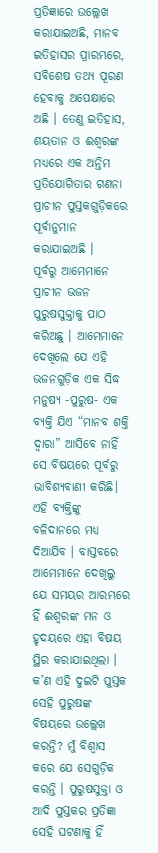ପ୍ରତିଜ୍ଞାରେ ଉଲ୍ଲେଖ କରାଯାଇଅଛି, ମାନବ ଇତିହାସର ପ୍ରାରମ୍ଭରେ, ସବିଶେଷ ତଥ୍ୟ ପୂରଣ ହେବାକୁ ଅପେକ୍ଷାରେ ଅଛି । ତେଣୁ ଇତିହାସ, ଶୟତାନ ଓ ଈଶ୍ଵରଙ୍କ ମଧ୍ୟରେ ଏକ ଅନ୍ତିମ ପ୍ରତିଯୋଗିତାର ଗଣନା ପ୍ରାଚୀନ ପୁସ୍ତକଗୁଡ଼ିକରେ ପୂର୍ବାନୁମାନ କରାଯାଇଅଛି ।
ପୂର୍ବରୁ ଆମେମାନେ ପ୍ରାଚୀନ ଭଜନ ପୁରୁଷସୁକ୍ତାକୁ ପାଠ କରିଅଛୁ । ଆମେମାନେ ଦେଖିଲେ ଯେ ଏହି ଭଜନଗୁଡ଼ିକ ଏକ ସିଦ୍ଧ ମନୁଷ୍ୟ -ପୁରୁଷ- ଏକ ବ୍ୟକ୍ତି ଯିଏ “ମାନବ ଶକ୍ତି ଦ୍ୱାରା” ଆସିବେ ନାହିଁ ସେ ବିଷୟରେ ପୂର୍ବରୁ ଭାବିଶ୍ୟବାଣୀ କରିଛି। ଏହି ବ୍ୟକ୍ତିଙ୍କୁ ବଳିଦାନରେ ମଧ୍ୟ ଦିଆଯିବ । ବାସ୍ତବରେ ଆମେମାନେ ଦେଖିଲୁ ଯେ ସମୟର ଆରମ୍ଭରେ ହିଁ ଈଶ୍ଵରଙ୍କ ମନ ଓ ହୃଦୟରେ ଏହା ବିଷୟ ସ୍ଥିର କରାଯାଇଥିଲା । କ’ଣ ଏହି ଦୁଇଟି ପୁସ୍ତକ ସେହି ପୁରୁଷଙ୍କ ବିଷୟରେ ଉଲ୍ଲେଖ କରନ୍ତି? ମୁଁ ବିଶ୍ୱାସ କରେ ଯେ ସେଗୁଡ଼ିକ କରନ୍ତି । ପୁରୁଷସୁକ୍ତା ଓ ଆଦି ପୁସ୍ତକର ପ୍ରତିଜ୍ଞା ସେହି ଘଟଣାକୁ ହିଁ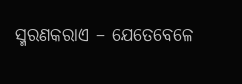ସ୍ମରଣକରାଏ – ଯେତେବେଳେ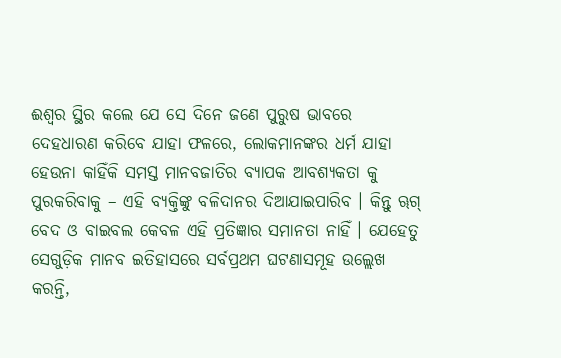ଈଶ୍ଵର ସ୍ଥିର କଲେ ଯେ ସେ ଦିନେ ଜଣେ ପୁରୁଷ ଭାବରେ ଦେହଧାରଣ କରିବେ ଯାହା ଫଳରେ, ଲୋକମାନଙ୍କର ଧର୍ମ ଯାହା ହେଉନା କାହିଁକି ସମସ୍ତ ମାନବଜାତିର ବ୍ୟାପକ ଆବଶ୍ୟକତା କୁ ପୁରକରିବାକୁ – ଏହି ବ୍ୟକ୍ତିଙ୍କୁ ବଳିଦାନର ଦିଆଯାଇପାରିବ । କିନ୍ତୁ ୠଗ୍ ବେଦ ଓ ବାଇବଲ କେବଳ ଏହି ପ୍ରତିଜ୍ଞାର ସମାନତା ନାହିଁ । ଯେହେତୁ ସେଗୁଡ଼ିକ ମାନବ ଇତିହାସରେ ସର୍ବପ୍ରଥମ ଘଟଣାସମୂହ ଉଲ୍ଲେଖ କରନ୍ତି,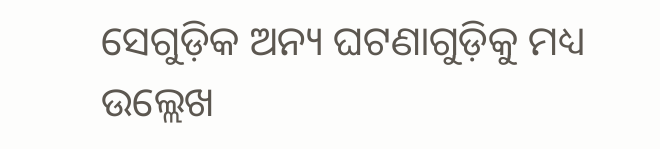ସେଗୁଡ଼ିକ ଅନ୍ୟ ଘଟଣାଗୁଡ଼ିକୁ ମଧ୍ୟ ଉଲ୍ଲେଖ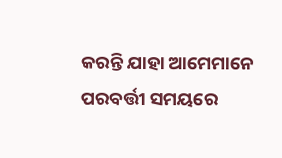କରନ୍ତି ଯାହା ଆମେମାନେ ପରବର୍ତ୍ତୀ ସମୟରେ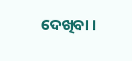ଦେଖିବା ।